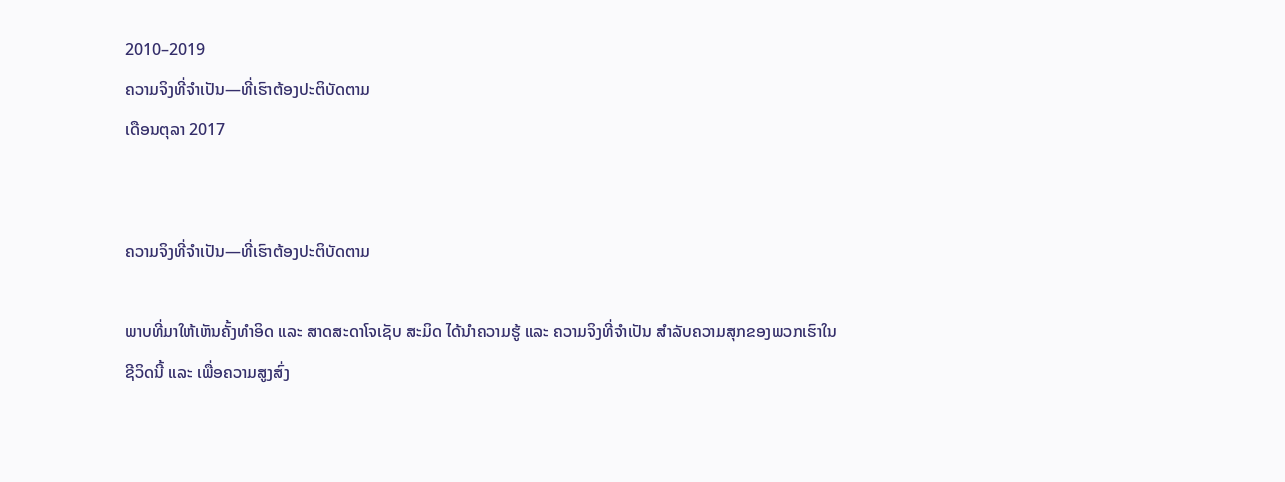2010–2019
ຄວາມຈິງທີ່ຈຳເປັນ—ທີ່ເຮົາຕ້ອງປະຕິບັດຕາມ
ເດືອນຕຸລາ 2017


ຄວາມຈິງທີ່ຈຳເປັນ—ທີ່ເຮົາຕ້ອງປະຕິບັດຕາມ

ພາບທີ່ມາໃຫ້ເຫັນຄັ້ງທຳອິດ ແລະ ສາດສະດາໂຈເຊັບ ສະມິດ ໄດ້ນຳຄວາມຮູ້ ແລະ ຄວາມຈິງທີ່ຈຳເປັນ ສຳລັບຄວາມສຸກຂອງພວກເຮົາໃນຊີວິດນີ້ ແລະ ເພື່ອຄວາມສູງສົ່ງ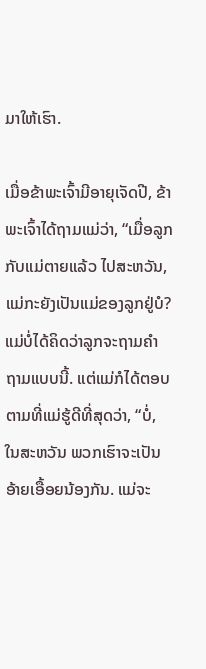ມາໃຫ້ເຮົາ.

ເມື່ອຂ້າພະເຈົ້າມີອາຍຸເຈັດປີ, ຂ້າພະເຈົ້າໄດ້ຖາມແມ່ວ່າ, “ເມື່ອລູກກັບແມ່ຕາຍແລ້ວ ໄປສະຫວັນ, ແມ່ກະຍັງເປັນແມ່ຂອງລູກຢູ່ບໍ? ແມ່ບໍ່ໄດ້ຄິດວ່າລູກຈະຖາມຄຳຖາມແບບນີ້. ແຕ່ແມ່ກໍໄດ້ຕອບຕາມທີ່ແມ່ຮູ້ດີທີ່ສຸດວ່າ, “ບໍ່, ໃນສະຫວັນ ພວກເຮົາຈະເປັນອ້າຍເອື້ອຍນ້ອງກັນ. ແມ່ຈະ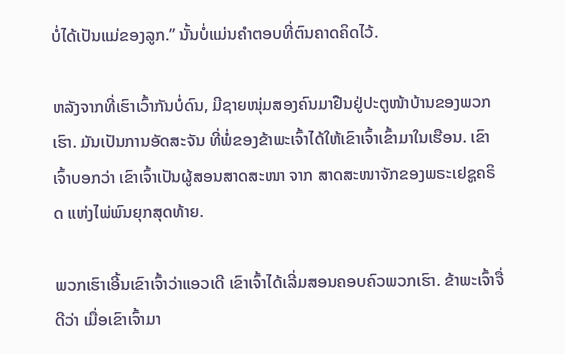ບໍ່ໄດ້ເປັນແມ່ຂອງລູກ.” ນັ້ນບໍ່ແມ່ນຄຳຕອບທີ່ຕົນຄາດຄິດໄວ້.

ຫລັງຈາກທີ່ເຮົາເວົ້າກັນບໍ່ດົນ, ມີຊາຍໜຸ່ມສອງຄົນມາຢືນຢູ່ປະຕູໜ້າບ້ານຂອງພວກເຮົາ. ມັນເປັນການອັດສະຈັນ ທີ່ພໍ່ຂອງຂ້າພະເຈົ້າໄດ້ໃຫ້ເຂົາເຈົ້າເຂົ້າມາໃນເຮືອນ. ເຂົາເຈົ້າບອກວ່າ ເຂົາເຈົ້າເປັນຜູ້ສອນສາດສະໜາ ຈາກ ສາດສະໜາຈັກຂອງພຣະເຢຊູຄຣິດ ແຫ່ງໄພ່ພົນຍຸກສຸດທ້າຍ.

ພວກເຮົາເອີ້ນເຂົາເຈົ້າວ່າແອວເດີ ເຂົາເຈົ້າໄດ້ເລີ່ມສອນຄອບຄົວພວກເຮົາ. ຂ້າພະເຈົ້າຈື່ດີວ່າ ເມື່ອເຂົາເຈົ້າມາ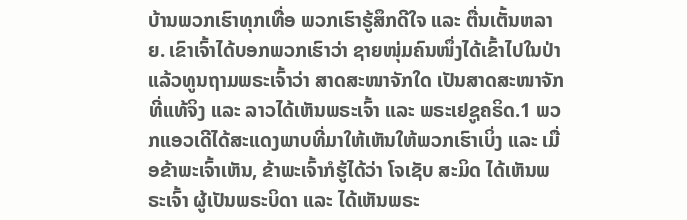ບ້ານພວກເຮົາທຸກເທື່ອ ພວກເຮົາຮູ້ສຶກດີໃຈ ແລະ ຕື່ນເຕັ້ນຫລາຍ. ເຂົາເຈົ້າໄດ້ບອກພວກເຮົາວ່າ ຊາຍໜຸ່ມຄົນໜຶ່ງໄດ້ເຂົ້າໄປໃນປ່າ ແລ້ວທູນຖາມພຣະເຈົ້າວ່າ ສາດສະໜາຈັກໃດ ເປັນສາດສະໜາຈັກທີ່ແທ້ຈິງ ແລະ ລາວໄດ້ເຫັນພຣະເຈົ້າ ແລະ ພຣະເຢຊູຄຣິດ.1 ພວກແອວເດີໄດ້ສະແດງພາບທີ່ມາໃຫ້ເຫັນໃຫ້ພວກເຮົາເບິ່ງ ແລະ ເມື່ອຂ້າພະເຈົ້າເຫັນ, ຂ້າພະເຈົ້າກໍຮູ້ໄດ້ວ່າ ໂຈເຊັບ ສະມິດ ໄດ້ເຫັນພຣະເຈົ້າ ຜູ້ເປັນພຣະບິດາ ແລະ ໄດ້ເຫັນພຣະ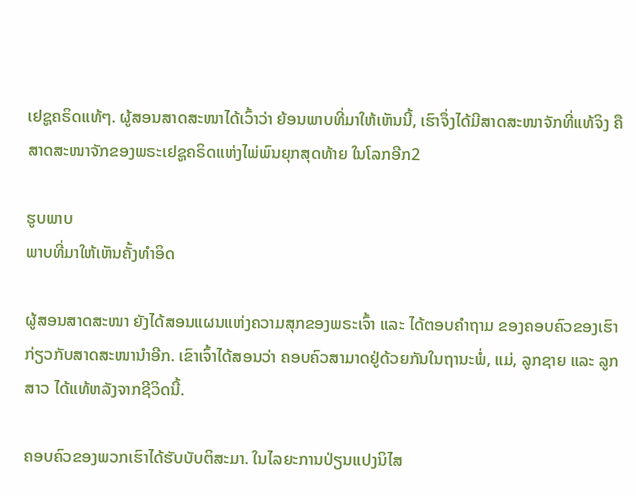ເຢຊູຄຣິດແທ້ໆ. ຜູ້ສອນສາດສະໜາໄດ້ເວົ້າວ່າ ຍ້ອນພາບທີ່ມາໃຫ້ເຫັນນີ້, ເຮົາຈຶ່ງໄດ້ມີສາດສະໜາຈັກທີ່ແທ້ຈິງ ຄື ສາດສະໜາຈັກຂອງພຣະເຢຊູຄຣິດແຫ່ງໄພ່ພົນຍຸກສຸດທ້າຍ ໃນໂລກອີກ2

ຮູບພາບ
ພາບທີ່ມາໃຫ້ເຫັນຄັ້ງທຳອິດ

ຜູ້ສອນສາດສະໜາ ຍັງໄດ້ສອນແຜນແຫ່ງຄວາມສຸກຂອງພຣະເຈົ້າ ແລະ ໄດ້ຕອບຄຳຖາມ ຂອງຄອບຄົວຂອງເຮົາກ່ຽວກັບສາດສະໜານຳອີກ. ເຂົາເຈົ້າໄດ້ສອນວ່າ ຄອບຄົວສາມາດຢູ່ດ້ວຍກັນໃນຖານະພໍ່, ແມ່, ລູກຊາຍ ແລະ ລູກສາວ ໄດ້ແທ້ຫລັງຈາກຊີວິດນີ້.

ຄອບຄົວຂອງພວກເຮົາໄດ້ຮັບບັບຕິສະມາ. ໃນໄລຍະການປ່ຽນແປງນິໄສ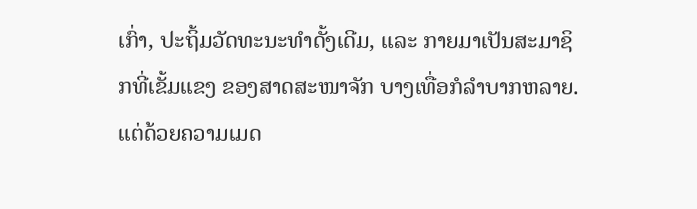ເກົ່າ, ປະຖິ້ມວັດທະນະທຳດັ້ງເດີມ, ແລະ ກາຍມາເປັນສະມາຊິກທີ່ເຂັ້ມແຂງ ຂອງສາດສະໜາຈັກ ບາງເທື່ອກໍລຳບາກຫລາຍ. ແຕ່ດ້ວຍຄວາມເມດ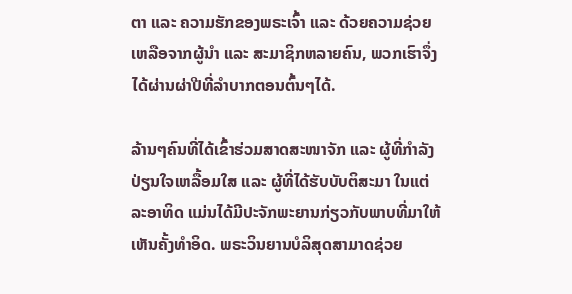ຕາ ແລະ ຄວາມຮັກຂອງພຣະເຈົ້າ ແລະ ດ້ວຍຄວາມຊ່ວຍເຫລືອຈາກຜູ້ນຳ ແລະ ສະມາຊິກຫລາຍຄົນ, ພວກເຮົາຈຶ່ງໄດ້ຜ່ານຜ່າປີທີ່ລຳບາກຕອນຕົ້ນໆໄດ້.

ລ້ານໆຄົນທີ່ໄດ້ເຂົ້າຮ່ວມສາດສະໜາຈັກ ແລະ ຜູ້ທີ່ກຳລັງປ່ຽນໃຈເຫລື້ອມໃສ ແລະ ຜູ້ທີ່ໄດ້ຮັບບັບຕິສະມາ ໃນແຕ່ລະອາທິດ ແມ່ນໄດ້ມີປະຈັກພະຍານກ່ຽວກັບພາບທີ່ມາໃຫ້ເຫັນຄັ້ງທຳອິດ. ພຣະວິນຍານບໍລິສຸດສາມາດຊ່ວຍ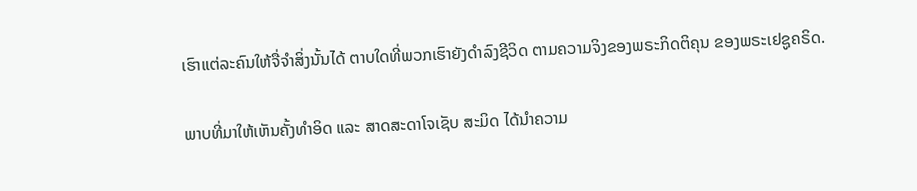ເຮົາແຕ່ລະຄົນໃຫ້ຈື່ຈຳສິ່ງນັ້ນໄດ້ ຕາບໃດທີ່ພວກເຮົາຍັງດຳລົງຊີວິດ ຕາມຄວາມຈິງຂອງພຣະກິດຕິຄຸນ ຂອງພຣະເຢຊູຄຣິດ.

ພາບທີ່ມາໃຫ້ເຫັນຄັ້ງທຳອິດ ແລະ ສາດສະດາໂຈເຊັບ ສະມິດ ໄດ້ນຳຄວາມ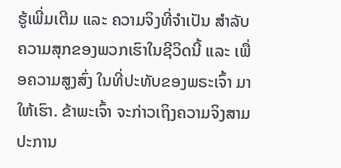ຮູ້ເພີ່ມເຕີມ ແລະ ຄວາມຈິງທີ່ຈຳເປັນ ສຳລັບຄວາມສຸກຂອງພວກເຮົາໃນຊີວິດນີ້ ແລະ ເພື່ອຄວາມສູງສົ່ງ ໃນທີ່ປະທັບຂອງພຣະເຈົ້າ ມາໃຫ້ເຮົາ. ຂ້າພະເຈົ້າ ຈະກ່າວເຖິງຄວາມຈິງສາມປະການ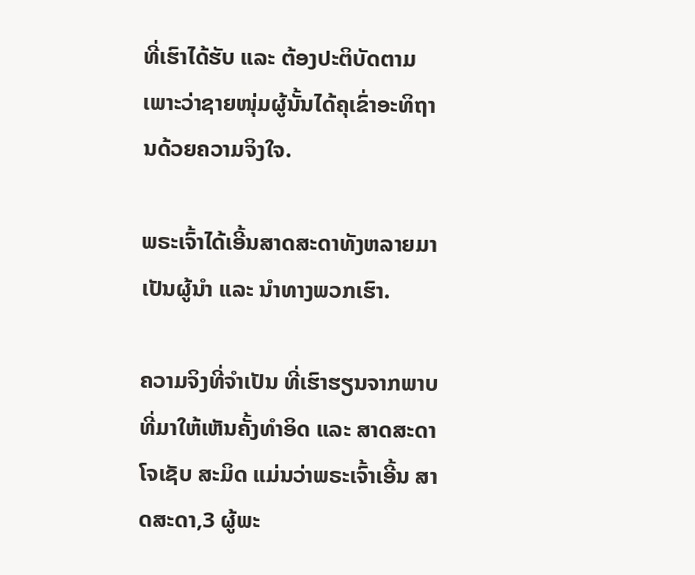ທີ່ເຮົາໄດ້ຮັບ ແລະ ຕ້ອງປະຕິບັດຕາມ ເພາະວ່າຊາຍໜຸ່ມຜູ້ນັ້ນໄດ້ຄຸເຂົ່າອະທິຖານດ້ວຍຄວາມຈິງໃຈ.

ພຣະເຈົ້າໄດ້ເອີ້ນສາດສະດາທັງຫລາຍມາເປັນຜູ້ນຳ ແລະ ນຳທາງພວກເຮົາ.

ຄວາມຈິງທີ່ຈຳເປັນ ທີ່ເຮົາຮຽນຈາກພາບທີ່ມາໃຫ້ເຫັນຄັ້ງທຳອິດ ແລະ ສາດສະດາ ໂຈເຊັບ ສະມິດ ແມ່ນວ່າພຣະເຈົ້າເອີ້ນ ສາດສະດາ,3 ຜູ້ພະ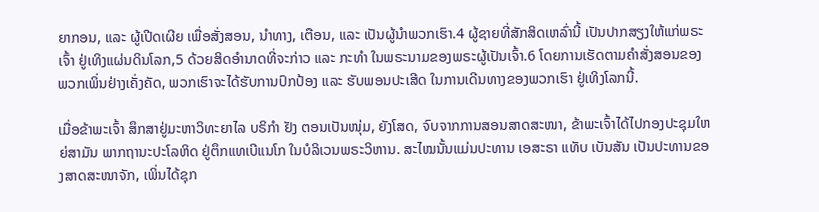ຍາກອນ, ແລະ ຜູ້ເປີດເຜີຍ ເພື່ອສັ່ງສອນ, ນຳທາງ, ເຕືອນ, ແລະ ເປັນຜູ້ນຳພວກເຮົາ.4 ຜູ້ຊາຍທີ່ສັກສິດເຫລົ່ານີ້ ເປັນປາກສຽງໃຫ້ແກ່ພຣະເຈົ້າ ຢູ່ເທິງແຜ່ນດິນໂລກ,5 ດ້ວຍສິດອຳນາດທີ່ຈະກ່າວ ແລະ ກະທຳ ໃນພຣະນາມຂອງພຣະຜູ້ເປັນເຈົ້າ.6 ໂດຍການເຮັດຕາມຄຳສັ່ງສອນຂອງພວກເພິ່ນຢ່າງເຄັ່ງຄັດ, ພວກເຮົາຈະໄດ້ຮັບການປົກປ້ອງ ແລະ ຮັບພອນປະເສີດ ໃນການເດີນທາງຂອງພວກເຮົາ ຢູ່ເທິງໂລກນີ້.

ເມື່ອຂ້າພະເຈົ້າ ສຶກສາຢູ່ມະຫາວິທະຍາໄລ ບຣິກຳ ຢັງ ຕອນເປັນໜຸ່ມ, ຍັງໂສດ, ຈົບຈາກການສອນສາດສະໜາ, ຂ້າພະເຈົ້າໄດ້ໄປກອງປະຊຸມໃຫຍ່ສາມັນ ພາກຖານະປະໂລຫິດ ຢູ່ຕຶກແທເບີແນໂກ ໃນບໍລິເວນພຣະວິຫານ. ສະໄໝນັ້ນແມ່ນປະທານ ເອສະຣາ ແທັບ ເບັນສັນ ເປັນປະທານຂອງສາດສະໜາຈັກ, ເພິ່ນໄດ້ຊຸກ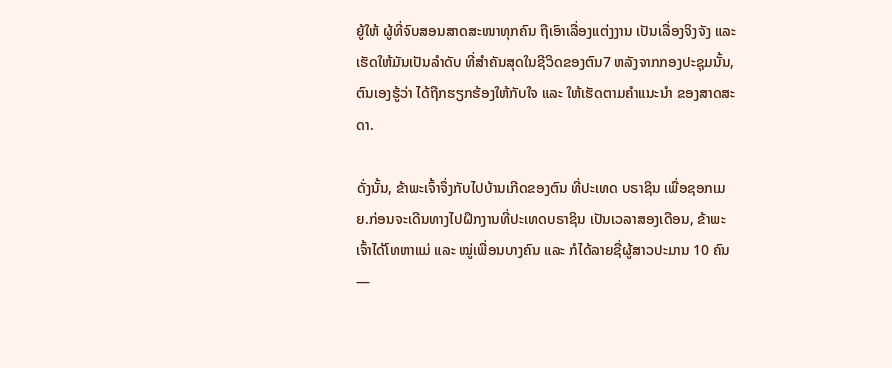ຍູ້ໃຫ້ ຜູ້ທີ່ຈົບສອນສາດສະໜາທຸກຄົນ ຖືເອົາເລື່ອງແຕ່ງງານ ເປັນເລື່ອງຈິງຈັງ ແລະ ເຮັດໃຫ້ມັນເປັນລຳດັບ ທີ່ສຳຄັນສຸດໃນຊີວິດຂອງຕົນ7 ຫລັງຈາກກອງປະຊຸມນັ້ນ, ຕົນເອງຮູ້ວ່າ ໄດ້ຖືກຮຽກຮ້ອງໃຫ້ກັບໃຈ ແລະ ໃຫ້ເຮັດຕາມຄຳແນະນຳ ຂອງສາດສະດາ.

ດັ່ງນັ້ນ, ຂ້າພະເຈົ້າຈຶ່ງກັບໄປບ້ານເກີດຂອງຕົນ ທີ່ປະເທດ ບຣາຊິນ ເພື່ອຊອກເມຍ.ກ່ອນຈະເດີນທາງໄປຝຶກງານທີ່ປະເທດບຣາຊິນ ເປັນເວລາສອງເດືອນ, ຂ້າພະເຈົ້າໄດ້ໂທຫາແມ່ ແລະ ໝູ່ເພື່ອນບາງຄົນ ແລະ ກໍໄດ້ລາຍຊື່ຜູ້ສາວປະມານ 10 ຄົນ—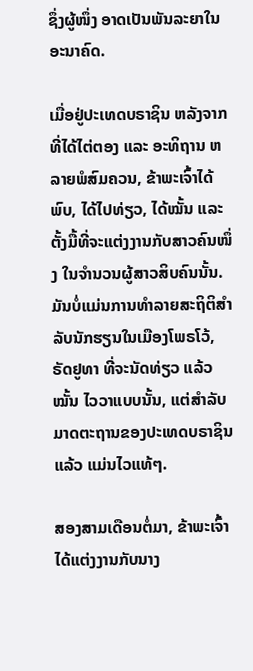ຊຶ່ງຜູ້ໜຶ່ງ ອາດເປັນພັນລະຍາໃນອະນາຄົດ.

ເມື່ອຢູ່ປະເທດບຣາຊິນ ຫລັງຈາກທີ່ໄດ້ໄຕ່ຕອງ ແລະ ອະທິຖານ ຫລາຍພໍສົມຄວນ, ຂ້າພະເຈົ້າໄດ້ພົບ, ໄດ້ໄປທ່ຽວ, ໄດ້ໝັ້ນ ແລະ ຕັ້ງມື້ທີ່ຈະແຕ່ງງານກັບສາວຄົນໜຶ່ງ ໃນຈຳນວນຜູ້ສາວສິບຄົນນັ້ນ. ມັນບໍ່ແມ່ນການທຳລາຍສະຖິຕິສຳລັບນັກຮຽນໃນເມືອງໂພຣໂວ້, ຣັດຢູທາ ທີ່ຈະນັດທ່ຽວ ແລ້ວໝັ້ນ ໄວວາແບບນັ້ນ, ແຕ່ສຳລັບມາດຕະຖານຂອງປະເທດບຣາຊິນແລ້ວ ແມ່ນໄວແທ້ໆ.

ສອງສາມເດືອນຕໍ່ມາ, ຂ້າພະເຈົ້າ ໄດ້ແຕ່ງງານກັບນາງ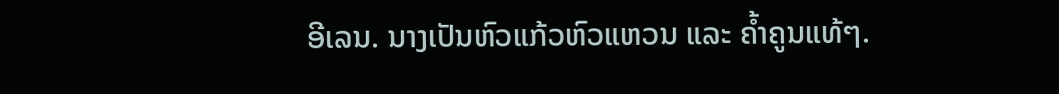ອີເລນ. ນາງເປັນຫົວແກ້ວຫົວແຫວນ ແລະ ຄ້ຳຄູນແທ້ໆ.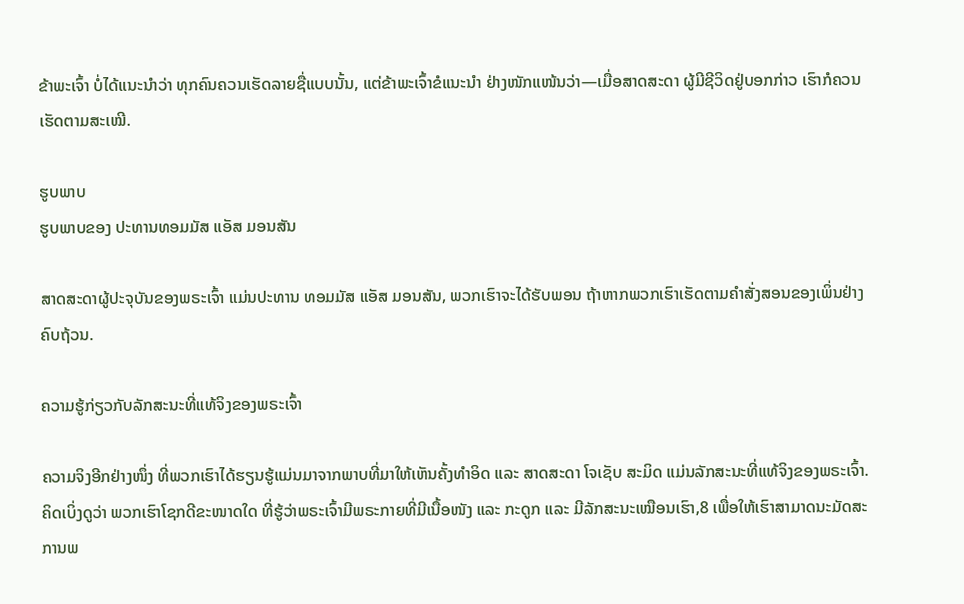ຂ້າພະເຈົ້າ ບໍ່ໄດ້ແນະນຳວ່າ ທຸກຄົນຄວນເຮັດລາຍຊື່ແບບນັ້ນ, ແຕ່ຂ້າພະເຈົ້າຂໍແນະນຳ ຢ່າງໜັກແໜ້ນວ່າ—ເມື່ອສາດສະດາ ຜູ້ມີຊີວິດຢູ່ບອກກ່າວ ເຮົາກໍຄວນເຮັດຕາມສະເໝີ.

ຮູບພາບ
ຮູບພາບຂອງ ປະທານທອມມັສ ແອັສ ມອນສັນ

ສາດສະດາຜູ້ປະຈຸບັນຂອງພຣະເຈົ້າ ແມ່ນປະທານ ທອມມັສ ແອັສ ມອນສັນ, ພວກເຮົາຈະໄດ້ຮັບພອນ ຖ້າຫາກພວກເຮົາເຮັດຕາມຄຳສັ່ງສອນຂອງເພິ່ນຢ່າງຄົບຖ້ວນ.

ຄວາມຮູ້ກ່ຽວກັບລັກສະນະທີ່ແທ້ຈິງຂອງພຣະເຈົ້າ

ຄວາມຈິງອີກຢ່າງໜຶ່ງ ທີ່ພວກເຮົາໄດ້ຮຽນຮູ້ແມ່ນມາຈາກພາບທີ່ມາໃຫ້ເຫັນຄັ້ງທຳອິດ ແລະ ສາດສະດາ ໂຈເຊັບ ສະມິດ ແມ່ນລັກສະນະທີ່ແທ້ຈິງຂອງພຣະເຈົ້າ. ຄິດເບິ່ງດູວ່າ ພວກເຮົາໂຊກດີຂະໜາດໃດ ທີ່ຮູ້ວ່າພຣະເຈົ້າມີພຣະກາຍທີ່ມີເນື້ອໜັງ ແລະ ກະດູກ ແລະ ມີລັກສະນະເໝືອນເຮົາ,8 ເພື່ອໃຫ້ເຮົາສາມາດນະມັດສະການພ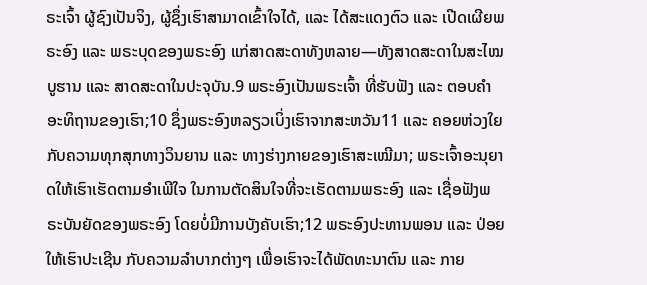ຣະເຈົ້າ ຜູ້ຊົງເປັນຈິງ, ຜູ້ຊຶ່ງເຮົາສາມາດເຂົ້າໃຈໄດ້, ແລະ ໄດ້ສະແດງຕົວ ແລະ ເປີດເຜີຍພຣະອົງ ແລະ ພຣະບຸດຂອງພຣະອົງ ແກ່ສາດສະດາທັງຫລາຍ—ທັງສາດສະດາໃນສະໄໝບູຮານ ແລະ ສາດສະດາໃນປະຈຸບັນ.9 ພຣະອົງເປັນພຣະເຈົ້າ ທີ່ຮັບຟັງ ແລະ ຕອບຄຳອະທິຖານຂອງເຮົາ;10 ຊຶ່ງພຣະອົງຫລຽວເບິ່ງເຮົາຈາກສະຫວັນ11 ແລະ ຄອຍຫ່ວງໃຍກັບຄວາມທຸກສຸກທາງວິນຍານ ແລະ ທາງຮ່າງກາຍຂອງເຮົາສະເໝີມາ; ພຣະເຈົ້າອະນຸຍາດໃຫ້ເຮົາເຮັດຕາມອຳເພີໃຈ ໃນການຕັດສິນໃຈທີ່ຈະເຮັດຕາມພຣະອົງ ແລະ ເຊື່ອຟັງພຣະບັນຍັດຂອງພຣະອົງ ໂດຍບໍ່ມີການບັງຄັບເຮົາ;12 ພຣະອົງປະທານພອນ ແລະ ປ່ອຍໃຫ້ເຮົາປະເຊີນ ກັບຄວາມລຳບາກຕ່າງໆ ເພື່ອເຮົາຈະໄດ້ພັດທະນາຕົນ ແລະ ກາຍ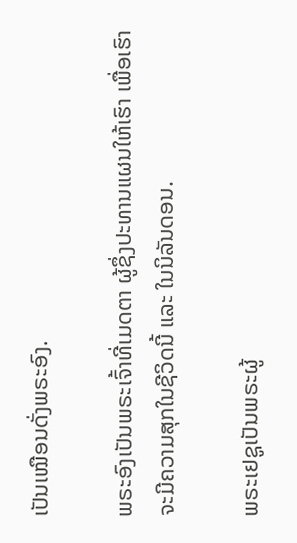ເປັນເໝືອນດັ່ງພຣະອົງ.

ພຣະອົງເປັນພຣະເຈົ້າທີ່ເມດຕາ ຜູ້ຊຶ່ງປະທານແຜນໃຫ້ເຮົາ ເພື່ອເຮົາຈະມີຄວາມສຸກໃນຊີວິດນີ້ ແລະ ໃນນິລັນດອນ.

ພຣະເຢຊູເປັນພຣະຜູ້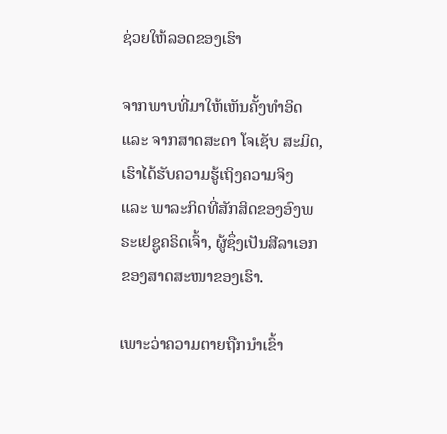ຊ່ວຍໃຫ້ລອດຂອງເຮົາ

ຈາກພາບທີ່ມາໃຫ້ເຫັນຄັ້ງທຳອິດ ແລະ ຈາກສາດສະດາ ໂຈເຊັບ ສະມິດ, ເຮົາໄດ້ຮັບຄວາມຮູ້ເຖິງຄວາມຈິງ ແລະ ພາລະກິດທີ່ສັກສິດຂອງອົງພຣະເຢຊູຄຣິດເຈົ້າ, ຜູ້ຊຶ່ງເປັນສີລາເອກ ຂອງສາດສະໜາຂອງເຮົາ.

ເພາະວ່າຄວາມຕາຍຖືກນຳເຂົ້າ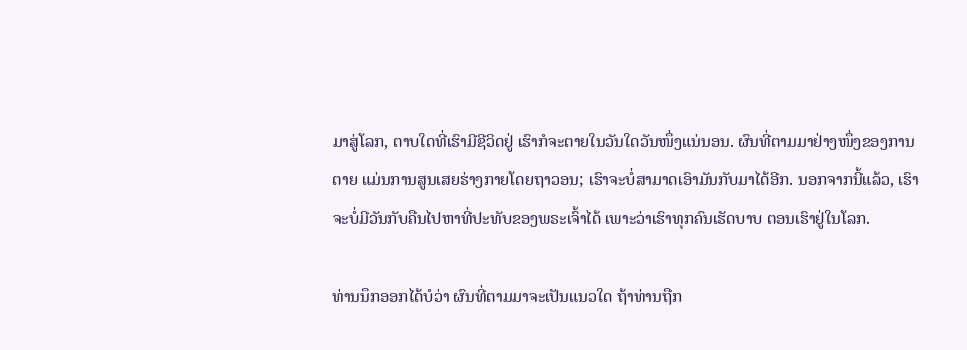ມາສູ່ໂລກ, ຕາບໃດທີ່ເຮົາມີຊີວິດຢູ່ ເຮົາກໍຈະຕາຍໃນວັນໃດວັນໜຶ່ງແນ່ນອນ. ຜົນທີ່ຕາມມາຢ່າງໜຶ່ງຂອງການຕາຍ ແມ່ນການສູນເສຍຮ່າງກາຍໂດຍຖາວອນ; ເຮົາຈະບໍ່ສາມາດເອົາມັນກັບມາໄດ້ອີກ. ນອກຈາກນີ້ແລ້ວ, ເຮົາຈະບໍ່ມີວັນກັບຄືນໄປຫາທີ່ປະທັບຂອງພຣະເຈົ້າໄດ້ ເພາະວ່າເຮົາທຸກຄົນເຮັດບາບ ຕອນເຮົາຢູ່ໃນໂລກ.

ທ່ານນຶກອອກໄດ້ບໍວ່າ ຜົນທີ່ຕາມມາຈະເປັນແນວໃດ ຖ້າທ່ານຖືກ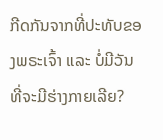ກີດກັນຈາກທີ່ປະທັບຂອງພຣະເຈົ້າ ແລະ ບໍ່ມີວັນທີ່ຈະມີຮ່າງກາຍເລີຍ?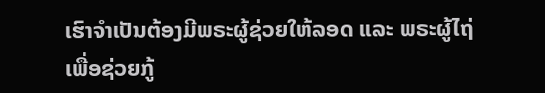ເຮົາຈຳເປັນຕ້ອງມີພຣະຜູ້ຊ່ວຍໃຫ້ລອດ ແລະ ພຣະຜູ້ໄຖ່ ເພື່ອຊ່ວຍກູ້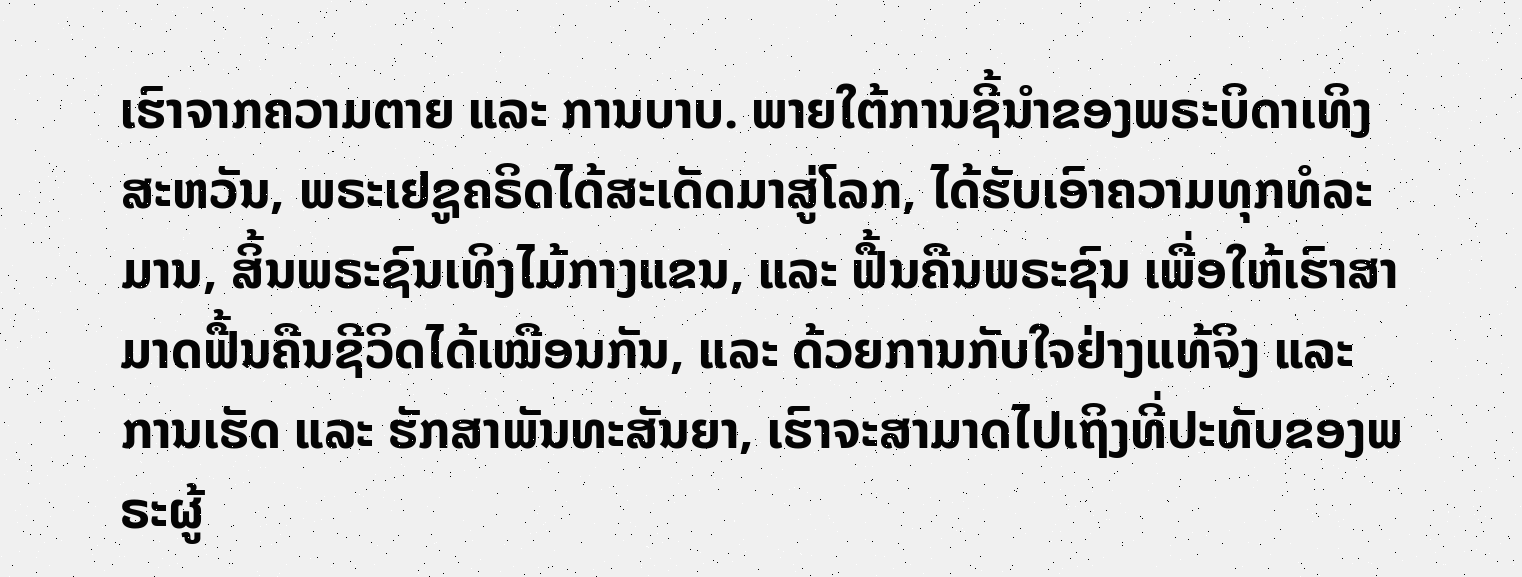ເຮົາຈາກຄວາມຕາຍ ແລະ ການບາບ. ພາຍໃຕ້ການຊີ້ນຳຂອງພຣະບິດາເທິງສະຫວັນ, ພຣະເຢຊູຄຣິດໄດ້ສະເດັດມາສູ່ໂລກ, ໄດ້ຮັບເອົາຄວາມທຸກທໍລະມານ, ສິ້ນພຣະຊົນເທິງໄມ້ກາງແຂນ, ແລະ ຟື້ນຄືນພຣະຊົນ ເພື່ອໃຫ້ເຮົາສາມາດຟື້ນຄືນຊີວິດໄດ້ເໝືອນກັນ, ແລະ ດ້ວຍການກັບໃຈຢ່າງແທ້ຈິງ ແລະ ການເຮັດ ແລະ ຮັກສາພັນທະສັນຍາ, ເຮົາຈະສາມາດໄປເຖິງທີ່ປະທັບຂອງພຣະຜູ້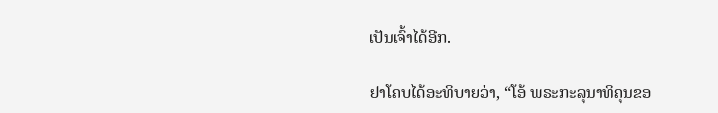ເປັນເຈົ້າໄດ້ອີກ.

ຢາໂຄບໄດ້ອະທິບາຍວ່າ, “ໂອ້ ພຣະກະລຸນາທິຄຸນຂອ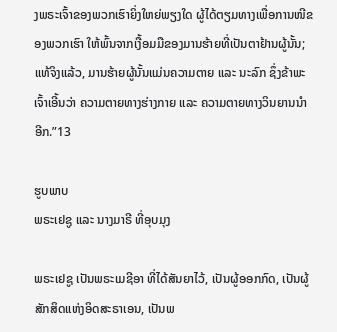ງພຣະເຈົ້າຂອງພວກເຮົາຍິ່ງໃຫຍ່ພຽງໃດ ຜູ້ໄດ້ຕຽມທາງເພື່ອການໜີຂອງພວກເຮົາ ໃຫ້ພົ້ນຈາກເງື້ອມມືຂອງມານຮ້າຍທີ່ເປັນຕາຢ້ານຜູ້ນັ້ນ; ແທ້ຈິງແລ້ວ, ມານຮ້າຍຜູ້ນັ້ນແມ່ນຄວາມຕາຍ ແລະ ນະລົກ ຊຶ່ງຂ້າພະເຈົ້າເອີ້ນວ່າ ຄວາມຕາຍທາງຮ່າງກາຍ ແລະ ຄວາມຕາຍທາງວິນຍານນຳອີກ.”13

ຮູບພາບ
ພຣະເຢຊູ ແລະ ນາງມາຣີ ທີ່ອຸບມຸງ

ພຣະເຢຊູ ເປັນພຣະເມຊີອາ ທີ່ໄດ້ສັນຍາໄວ້, ເປັນຜູ້ອອກກົດ, ເປັນຜູ້ສັກສິດແຫ່ງອິດສະຣາເອນ, ເປັນພ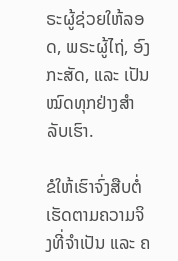ຣະຜູ້ຊ່ວຍໃຫ້ລອດ, ພຣະຜູ້ໄຖ່, ອົງກະສັດ, ແລະ ເປັນໝົດທຸກຢ່າງສຳລັບເຮົາ.

ຂໍໃຫ້ເຮົາຈົ່ງສືບຕໍ່ເຮັດຕາມຄວາມຈິງທີ່ຈຳເປັນ ແລະ ຄ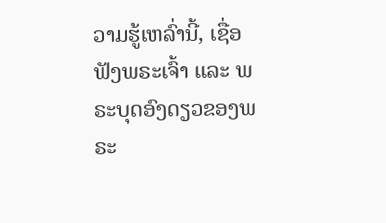ວາມຮູ້ເຫລົ່ານີ້, ເຊື່ອຟັງພຣະເຈົ້າ ແລະ ພຣະບຸດອົງດຽວຂອງພຣະ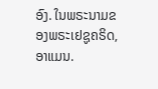ອົງ. ໃນພຣະນາມຂອງພຣະເຢຊູຄຣິດ, ອາແມນ.